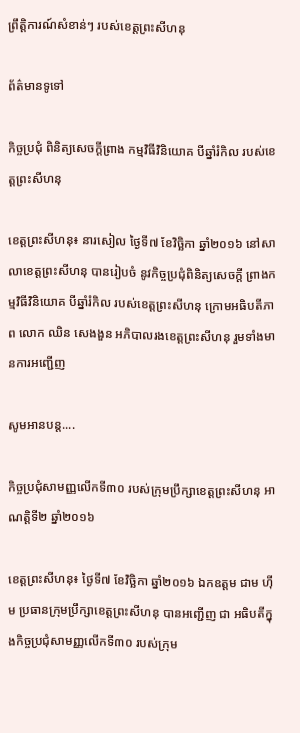ព្រឹត្តិការណ៍សំខាន់ៗ របស់ខេត្តព្រះសីហនុ

ព័ត៌មានទូទៅ

កិច្ចប្រជុំ ពិនិត្យសេចក្តីព្រាង កម្មវិធីវិនិយោគ បីឆ្នាំរំកិល របស់ខេត្តព្រះសីហនុ

ខេត្តព្រះសីហនុ៖ នារសៀល ថ្ងៃទី៧ ខែវិចិ្ឆកា ឆ្នាំ២០១៦ នៅសាលាខេត្តព្រះសីហនុ បានរៀបចំ នូវកិច្ចប្រជុំពិនិត្យសេចក្តី ព្រាងកម្មវិធីវិនិយោគ បីឆ្នាំរំកិល របស់ខេត្តព្រះសីហនុ ក្រោមអធិបតីភាព លោក ឈិន សេងងួន អភិបាលរងខេត្តព្រះសីហនុ រួមទាំងមានការអញ្ជើញ

សូមអានបន្ត....

កិច្ចប្រជុំសាមញ្ញលើកទី៣០ របស់ក្រុមប្រឹក្សាខេត្តព្រះសីហនុ អាណត្តិទី២ ឆ្នាំ២០១៦

ខេត្តព្រះសីហនុ៖ ថ្ងៃទី៧ ខែវិច្ឆិកា ឆ្នាំ២០១៦ ឯកឧត្តម ជាម ហុីម ប្រធានក្រុមប្រឹក្សាខេត្តព្រះសីហនុ បានអញ្ជើញ ជា អធិបតីក្នុងកិច្ចប្រជុំសាមញ្ញលើកទី៣០ របស់ក្រុម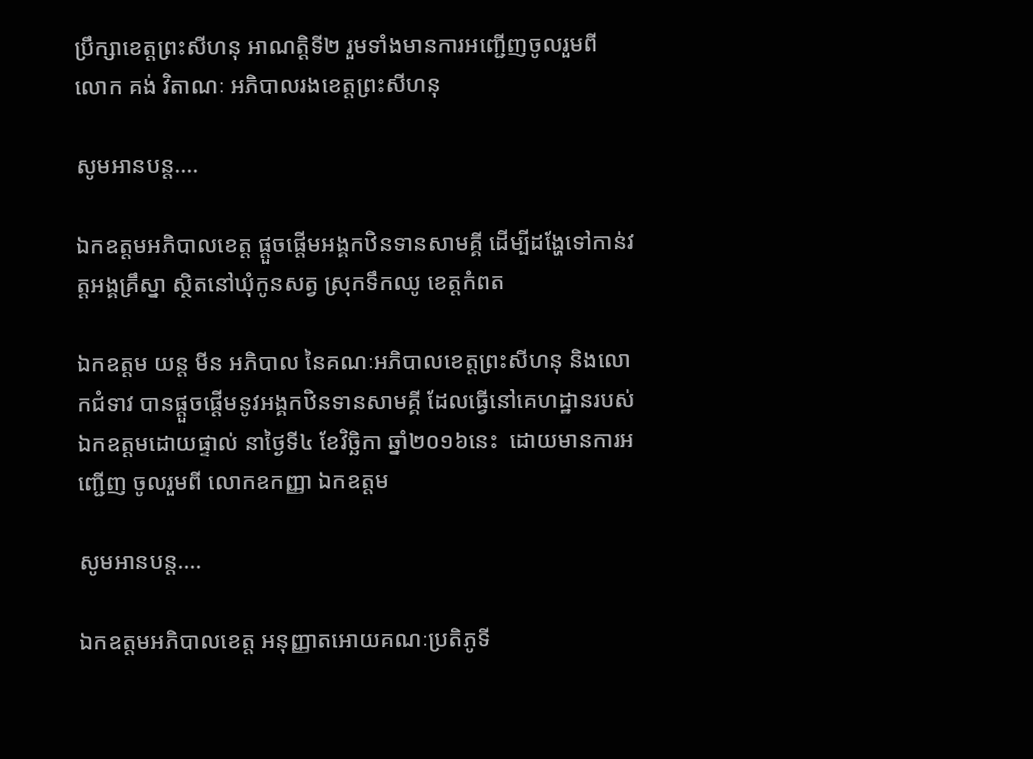ប្រឹក្សាខេត្តព្រះសីហនុ អាណត្តិទី២ រួមទាំងមានការអញ្ជើញចូលរួមពី លោក គង់ វិតាណៈ អភិបាលរងខេត្តព្រះសីហនុ

សូមអានបន្ត....

ឯកឧត្តមអភិបាលខេត្ត ផ្ដួចផ្ដើមអង្គកឋិនទានសាមគ្គី ដើម្បីដង្ហែទៅកាន់វត្តអង្គគ្រឹស្នា ស្ថិតនៅឃុំកូនសត្វ ស្រុកទឹកឈូ ខេត្តកំពត

ឯកឧត្តម យន្ត មីន អភិបាល នៃគណៈអភិបាលខេត្តព្រះសីហនុ និងលោកជំទាវ បានផ្ដួចផ្ដើមនូវអង្គកឋិនទានសាមគ្គី ដែលធ្វើនៅគេហដ្ឋានរបស់ ឯកឧត្តមដោយផ្ទាល់ នាថ្ងៃទី៤ ខែវិចិ្ឆកា ឆ្នាំ២០១៦នេះ  ដោយមានការអញ្ជើញ ចូលរួមពី លោកឧកញ្ញា ឯកឧត្តម

សូមអានបន្ត....

ឯកឧត្តមអភិបាលខេត្ត អនុញ្ញាតអោយគណៈប្រតិភូទី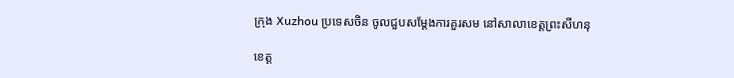ក្រុង Xuzhou ប្រទេសចិន ចូលជួបសម្តែងការគួរសម នៅសាលាខេត្តព្រះសីហនុ

ខេត្ត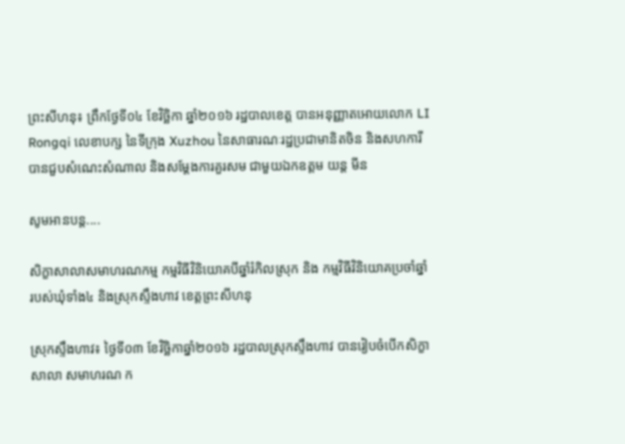ព្រះសីហនុ៖ ព្រឹកថ្ងែទី០៤ ខែវិច្ឆិកា ឆ្នាំ២០១៦ រដ្ឋបាលខេត្ត បានអនុញ្ញាតអោយលោក LI Rongqi លេខាបក្ស នៃទីក្រុង Xuzhou នៃសាធារណៈរដ្ឋប្រជាមានិតចិន និងសហការី បានជួបសំណេះសំណាល និងសម្តែងការគួរសម ជាមួយឯកឧត្តម យន្ត មីន

សូមអានបន្ត....

សិក្ខាសាលាសមាហរណកម្ម កម្មវិធីវិនិយោគបីឆ្នាំរំកិលស្រុក និង កម្មវិធីវិនិយោគប្រចាំឆ្នាំ របស់ឃុំទាំង៤ និងស្រុកស្ទឹងហាវ ខេត្តព្រះសីហនុ

ស្រុកស្ទឹងហាវ៖ ថ្ងៃទី០៣ ខែវិច្ឆិកាឆ្នាំ២០១៦ រដ្ឋបាលស្រុកស្ទឹងហាវ បានរៀបចំបើកសិក្ខាសាលា សមាហរណ ក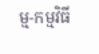ម្ម-កម្មវិធី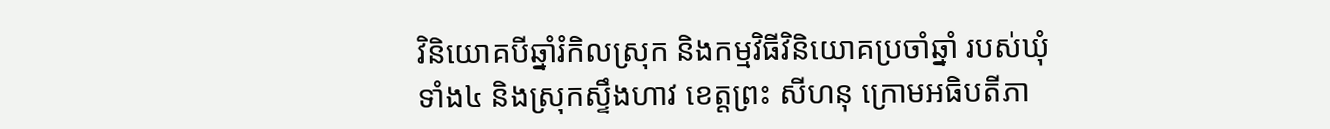វិនិយោគបីឆ្នាំរំកិលស្រុក និងកម្មវិធីវិនិយោគប្រចាំឆ្នាំ របស់ឃុំទាំង៤ និងស្រុកស្ទឹងហាវ ខេត្តព្រះ សីហនុ ក្រោមអធិបតីភា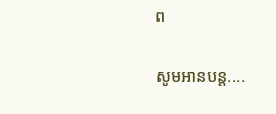ព

សូមអានបន្ត....